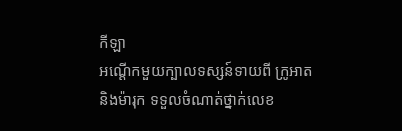កីឡា
អណ្ដើកមួយក្បាលទស្សន៍ទាយពី ក្រូអាត និងម៉ារុក ទទួលចំណាត់ថ្នាក់លេខ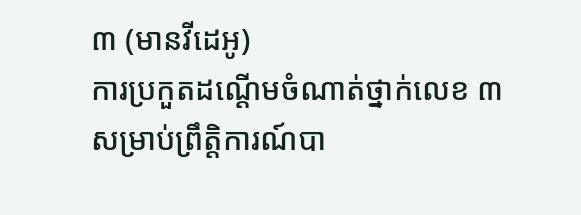៣ (មានវីដេអូ)
ការប្រកួតដណ្ដើមចំណាត់ថ្នាក់លេខ ៣ សម្រាប់ព្រឹត្តិការណ៍បា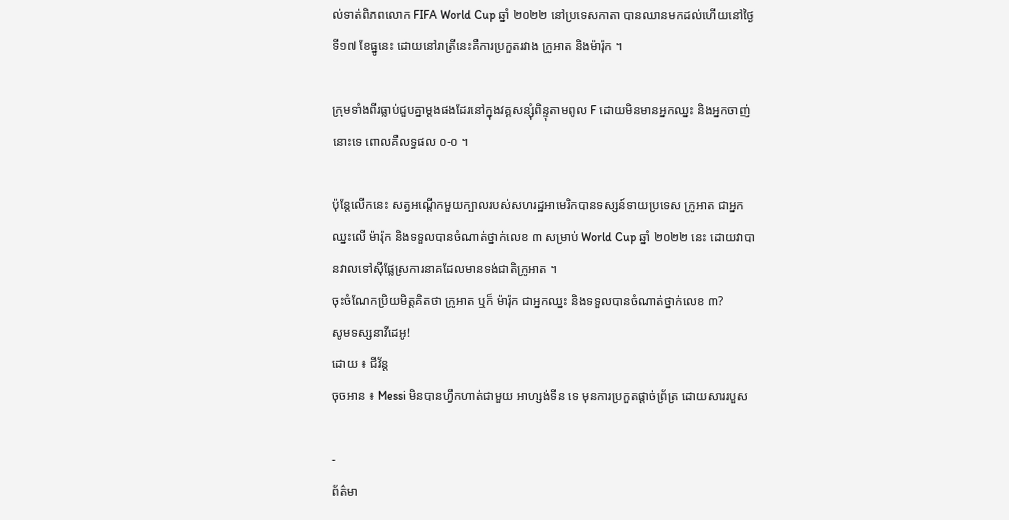ល់ទាត់ពិភពលោក FIFA World Cup ឆ្នាំ ២០២២ នៅប្រទេសកាតា បានឈានមកដល់ហើយនៅថ្ងៃទី១៧ ខែធ្នូនេះ ដោយនៅរាត្រីនេះគឺការប្រកួតរវាង ក្រូអាត និងម៉ារ៉ុក ។

ក្រុមទាំងពីរធ្លាប់ជួបគ្នាម្ដងផងដែរនៅក្នុងវគ្គសន្សុំពិន្ទុតាមពូល F ដោយមិនមានអ្នកឈ្នះ និងអ្នកចាញ់នោះទេ ពោលគឺលទ្ធផល ០-០ ។

ប៉ុន្តែលើកនេះ សត្វអណ្ដើកមួយក្បាលរបស់សហរដ្ឋអាមេរិកបានទស្សន៍ទាយប្រទេស ក្រូអាត ជាអ្នកឈ្នះលើ ម៉ារ៉ុក និងទទួលបានចំណាត់ថ្នាក់លេខ ៣ សម្រាប់ World Cup ឆ្នាំ ២០២២ នេះ ដោយវាបានវាលទៅស៊ីផ្លែស្រការនាគដែលមានទង់ជាតិក្រូអាត ។
ចុះចំណែកប្រិយមិត្តគិតថា ក្រូអាត ឬក៏ ម៉ារ៉ុក ជាអ្នកឈ្នះ និងទទួលបានចំណាត់ថ្នាក់លេខ ៣?
សូមទស្សនាវីដេអូ!
ដោយ ៖ ជីវ័ន្ត
ចុចអាន ៖ Messi មិនបានហ្វឹកហាត់ជាមួយ អាហ្សង់ទីន ទេ មុនការប្រកួតផ្ដាច់ព្រ័ត្រ ដោយសាររបួស

-
ព័ត៌មា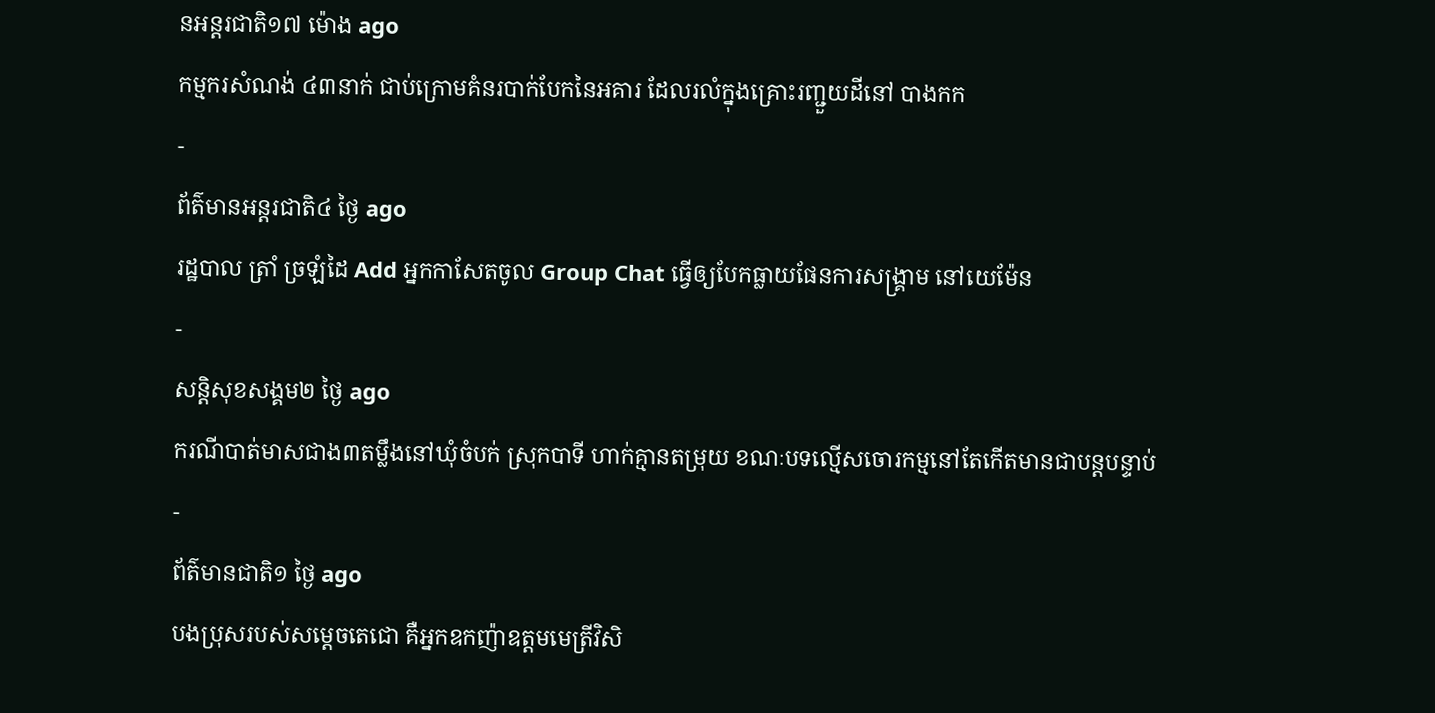នអន្ដរជាតិ១៧ ម៉ោង ago
កម្មករសំណង់ ៤៣នាក់ ជាប់ក្រោមគំនរបាក់បែកនៃអគារ ដែលរលំក្នុងគ្រោះរញ្ជួយដីនៅ បាងកក
-
ព័ត៌មានអន្ដរជាតិ៤ ថ្ងៃ ago
រដ្ឋបាល ត្រាំ ច្រឡំដៃ Add អ្នកកាសែតចូល Group Chat ធ្វើឲ្យបែកធ្លាយផែនការសង្គ្រាម នៅយេម៉ែន
-
សន្តិសុខសង្គម២ ថ្ងៃ ago
ករណីបាត់មាសជាង៣តម្លឹងនៅឃុំចំបក់ ស្រុកបាទី ហាក់គ្មានតម្រុយ ខណៈបទល្មើសចោរកម្មនៅតែកើតមានជាបន្តបន្ទាប់
-
ព័ត៌មានជាតិ១ ថ្ងៃ ago
បងប្រុសរបស់សម្ដេចតេជោ គឺអ្នកឧកញ៉ាឧត្តមមេត្រីវិសិ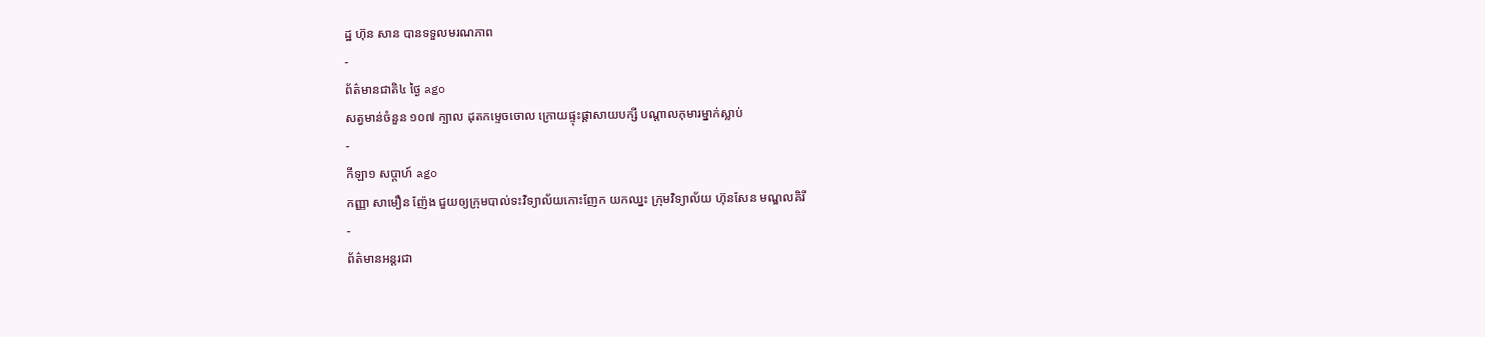ដ្ឋ ហ៊ុន សាន បានទទួលមរណភាព
-
ព័ត៌មានជាតិ៤ ថ្ងៃ ago
សត្វមាន់ចំនួន ១០៧ ក្បាល ដុតកម្ទេចចោល ក្រោយផ្ទុះផ្ដាសាយបក្សី បណ្តាលកុមារម្នាក់ស្លាប់
-
កីឡា១ សប្តាហ៍ ago
កញ្ញា សាមឿន ញ៉ែង ជួយឲ្យក្រុមបាល់ទះវិទ្យាល័យកោះញែក យកឈ្នះ ក្រុមវិទ្យាល័យ ហ៊ុនសែន មណ្ឌលគិរី
-
ព័ត៌មានអន្ដរជា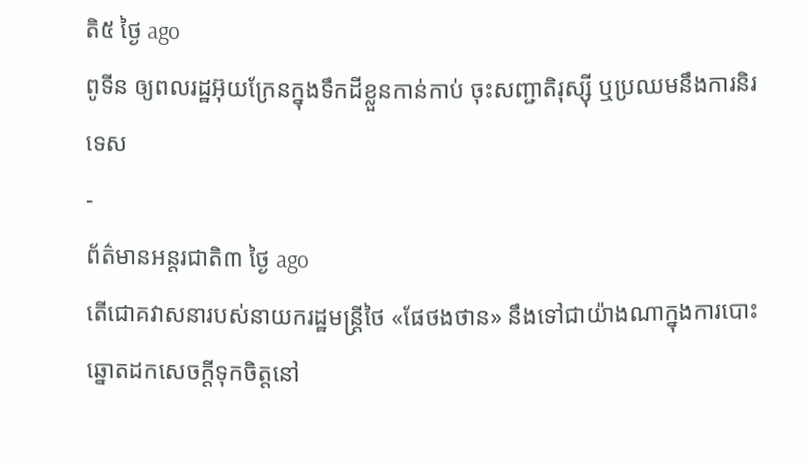តិ៥ ថ្ងៃ ago
ពូទីន ឲ្យពលរដ្ឋអ៊ុយក្រែនក្នុងទឹកដីខ្លួនកាន់កាប់ ចុះសញ្ជាតិរុស្ស៊ី ឬប្រឈមនឹងការនិរទេស
-
ព័ត៌មានអន្ដរជាតិ៣ ថ្ងៃ ago
តើជោគវាសនារបស់នាយករដ្ឋមន្ត្រីថៃ «ផែថងថាន» នឹងទៅជាយ៉ាងណាក្នុងការបោះឆ្នោតដកសេចក្តីទុកចិត្តនៅ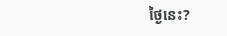ថ្ងៃនេះ?